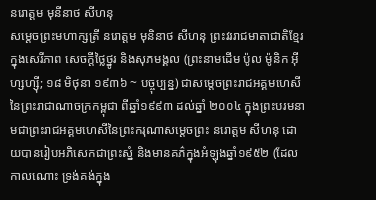នរោត្តម មុនីនាថ សីហនុ
សម្ដេចព្រះមហាក្សត្រី នរោត្ដម មុនិនាថ សីហនុ ព្រះវររាជមាតាជាតិខ្មែរ ក្នុងសេរីភាព សេចក្តីថ្លៃថ្នូរ និងសុភមង្គល (ព្រះនាមដើម ប៉ូល ម៉ូនិក អ៊ីហ្សហ្ស៊ី; ១៨ មិថុនា ១៩៣៦ ~ បច្ចុប្បន្ន) ជាសម្តេចព្រះរាជអគ្គមហេសីនៃព្រះរាជាណាចក្រកម្ពុជា ពីឆ្នាំ១៩៩៣ ដល់ឆ្នាំ ២០០៤ ក្នុងព្រះបរមនាមជាព្រះរាជអគ្គមហេសីនៃព្រះករុណាសម្តេចព្រះ នរោត្តម សីហនុ ដោយបានរៀបអភិសេកជាព្រះស្នំ និងមានគភ៌ក្នុងអំឡុងឆ្នាំ១៩៥២ (ដែលកាលណោះ ទ្រង់គង់ក្នុង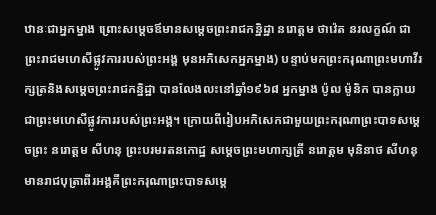ឋានៈជាអ្នកម្នាង ព្រោះសម្តេចឪមានសម្តេចព្រះរាជកន្និដ្ឋា នរោត្ដម ថាវ៉េត នរលក្ខណ៍ ជាព្រះរាជមហេសីផ្លូវការរបស់ព្រះអង្គ មុនអភិសេកអ្នកម្នាង) បន្ទាប់មកព្រះករុណាព្រះមហាវីរក្សត្រនិងសម្តេចព្រះរាជកន្និដ្ឋា បានលែងលះនៅឆ្នាំ១៩៦៨ អ្នកម្នាង ប៉ូល ម៉ូនិក បានក្លាយជាព្រះមហេសីផ្លូវការរបស់ព្រះអង្គ។ ក្រោយពីរៀបអភិសេកជាមួយព្រះករុណាព្រះបាទសម្តេចព្រះ នរោត្តម សីហនុ ព្រះបរមរតនកោដ្ឋ សម្ដេចព្រះមហាក្សត្រី នរោត្តម មុនិនាថ សីហនុ មានរាជបុត្រាពីរអង្គគឺព្រះករុណាព្រះបាទសម្ដេ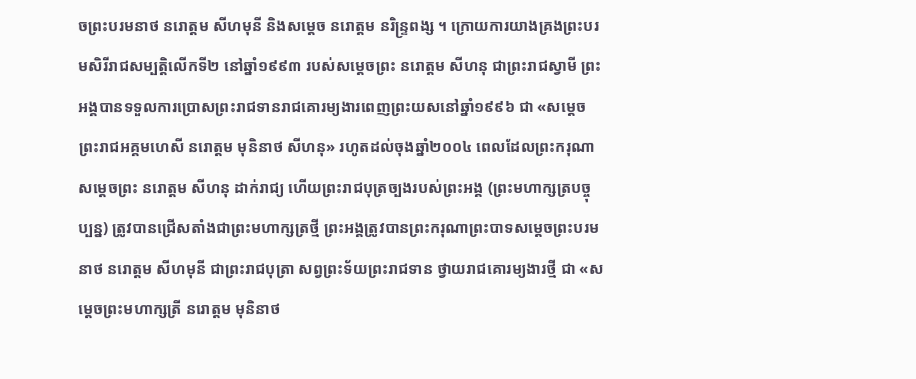ចព្រះបរមនាថ នរោត្តម សីហមុនី និងសម្ដេច នរោត្តម នរិន្រ្ទពង្ស ។ ក្រោយការយាងគ្រងព្រះបរមសិរីរាជសម្បត្តិលើកទី២ នៅឆ្នាំ១៩៩៣ របស់សម្តេចព្រះ នរោត្តម សីហនុ ជាព្រះរាជស្វាមី ព្រះអង្គបានទទួលការប្រោសព្រះរាជទានរាជគោរម្យងារពេញព្រះយសនៅឆ្នាំ១៩៩៦ ជា «សម្តេចព្រះរាជអគ្គមហេសី នរោត្តម មុនិនាថ សីហនុ» រហូតដល់ចុងឆ្នាំ២០០៤ ពេលដែលព្រះករុណាសម្តេចព្រះ នរោត្តម សីហនុ ដាក់រាជ្យ ហើយព្រះរាជបុត្រច្បងរបស់ព្រះអង្គ (ព្រះមហាក្សត្របច្ចុប្បន្ន) ត្រូវបានជ្រើសតាំងជាព្រះមហាក្សត្រថ្មី ព្រះអង្គត្រូវបានព្រះករុណាព្រះបាទសម្តេចព្រះបរមនាថ នរោត្តម សីហមុនី ជាព្រះរាជបុត្រា សព្វព្រះទ័យព្រះរាជទាន ថ្វាយរាជគោរម្យងារថ្មី ជា «សម្តេចព្រះមហាក្សត្រី នរោត្តម មុនិនាថ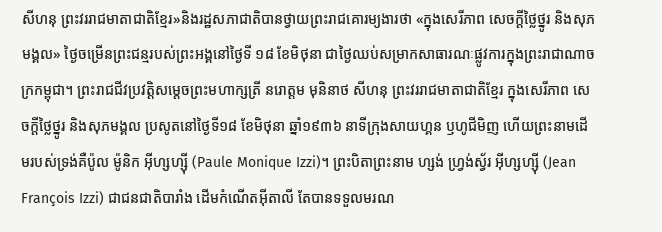សីហនុ ព្រះវររាជមាតាជាតិខ្មែរ»និងរដ្ឋសភាជាតិបានថ្វាយព្រះរាជគោរម្យងារថា «ក្នុងសេរីភាព សេចក្ដីថ្លៃថ្នូរ និងសុភមង្គល» ថ្ងៃចម្រើនព្រះជន្មរបស់ព្រះអង្គនៅថ្ងៃទី ១៨ ខែមិថុនា ជាថ្ងៃឈប់សម្រាកសាធារណៈផ្លូវការក្នុងព្រះរាជាណាចក្រកម្ពុជា។ ព្រះរាជជីវប្រវត្តិសម្ដេចព្រះមហាក្សត្រី នរោត្តម មុនិនាថ សីហនុ ព្រះវររាជមាតាជាតិខ្មែរ ក្នុងសេរីភាព សេចក្តីថ្លៃថ្នូរ និងសុភមង្គល ប្រសូតនៅថ្ងៃទី១៨ ខែមិថុនា ឆ្នាំ១៩៣៦ នាទីក្រុងសាយហ្គន ឫហូជីមិញ ហើយព្រះនាមដើមរបស់ទ្រង់គឺប៉ូល ម៉ូនិក អ៊ីហ្សហ្ស៊ី (Paule Monique Izzi)។ ព្រះបិតាព្រះនាម ហ្សង់ ហ្វ្រង់ស្វ័រ អ៊ីហ្សហ្ស៊ី (Jean François Izzi) ជាជនជាតិបារាំង ដើមកំណើតអុីតាលី តែបានទទួលមរណ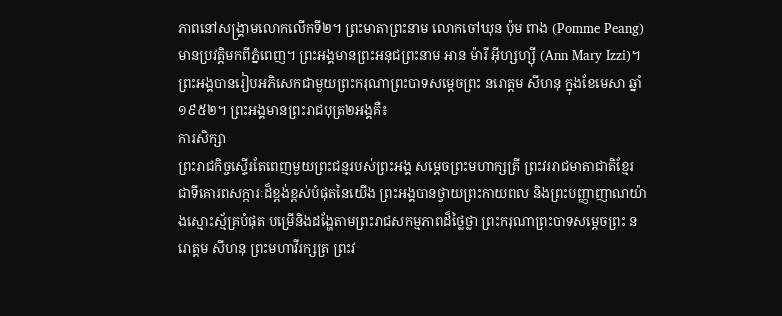ភាពនៅសង្រ្គាមលោកលើកទី២។ ព្រះមាតាព្រះនាម លោកចៅឃុន ប៉ុម ពាង (Pomme Peang) មានប្រវត្តិមកពីភ្នំពេញ។ ព្រះអង្គមានព្រះអនុជព្រះនាម អាន ម៉ារី អ៊ីហ្សហ្ស៊ី (Ann Mary Izzi)។ ព្រះអង្គបានរៀបអភិសេកជាមួយព្រះករុណាព្រះបាទសម្ដេចព្រះ នរោត្តម សីហនុ ក្នុងខែមេសា ឆ្នាំ១៩៥២។ ព្រះអង្គមានព្រះរាជបុត្រ២អង្គគឺ៖
ការសិក្សា
ព្រះរាជកិច្ចស្ទើរតែពេញមួយព្រះជន្មរបស់ព្រះអង្គ សម្ដេចព្រះមហាក្សត្រី ព្រះវររាជមាតាជាតិខ្មែរ ជាទីគោរពសក្ការៈដ៏ខ្ពង់ខ្ពស់បំផុតនៃយើង ព្រះអង្គបានថ្វាយព្រះកាយពល និងព្រះបញ្ញាញាណយ៉ាងស្មោះស្ម័គ្របំផុត បម្រើនិងដង្ហែតាមព្រះរាជសកម្មភាពដ៏ថ្លៃថ្លា ព្រះករុណាព្រះបាទសម្ដេចព្រះ នរោត្តម សីហនុ ព្រះមហាវីរក្សត្រ ព្រះវ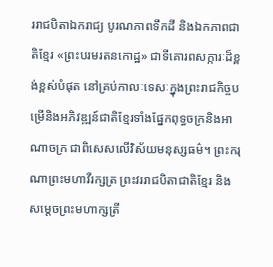ររាជបិតាឯករាជ្យ បូរណភាពទឹកដី និងឯកភាពជាតិខ្មែរ «ព្រះបរមរតនកោដ្ឋ» ជាទីគោរពសក្ការៈដ៏ខ្ពង់ខ្ពស់បំផុត នៅគ្រប់កាលៈទេសៈក្នុងព្រះរាជកិច្ចបម្រើនិងអភិវឌ្ឍន៍ជាតិខ្មែរទាំងផ្នែកពុទ្ធចក្រនិងអាណាចក្រ ជាពិសេសលើវិស័យមនុស្សធម៌។ ព្រះករុណាព្រះមហាវីរក្សត្រ ព្រះវររាជបិតាជាតិខ្មែរ និងសម្ដេចព្រះមហាក្សត្រី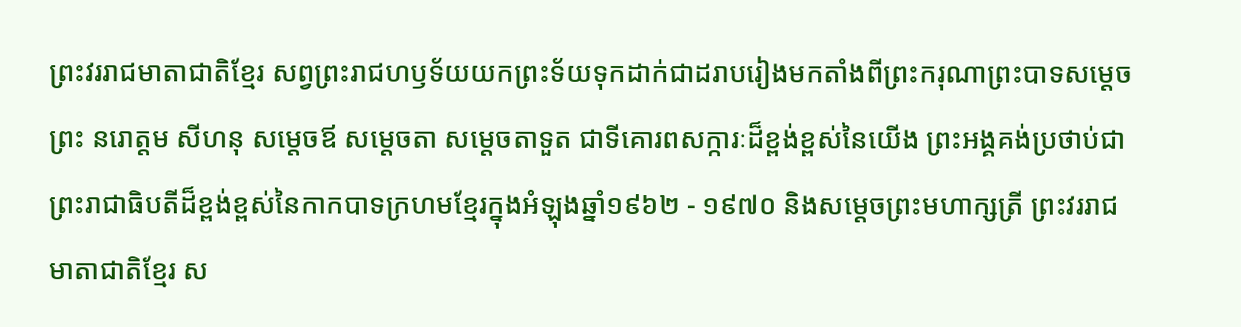ព្រះវររាជមាតាជាតិខ្មែរ សព្វព្រះរាជហឫទ័យយកព្រះទ័យទុកដាក់ជាដរាបរៀងមកតាំងពីព្រះករុណាព្រះបាទសម្ដេចព្រះ នរោត្តម សីហនុ សម្តេចឪ សម្តេចតា សម្តេចតាទួត ជាទីគោរពសក្ការៈដ៏ខ្ពង់ខ្ពស់នៃយើង ព្រះអង្គគង់ប្រថាប់ជាព្រះរាជាធិបតីដ៏ខ្ពង់ខ្ពស់នៃកាកបាទក្រហមខ្មែរក្នុងអំឡុងឆ្នាំ១៩៦២ - ១៩៧០ និងសម្ដេចព្រះមហាក្សត្រី ព្រះវររាជមាតាជាតិខ្មែរ ស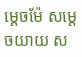ម្ដេចម៉ែ សម្តេចយាយ ស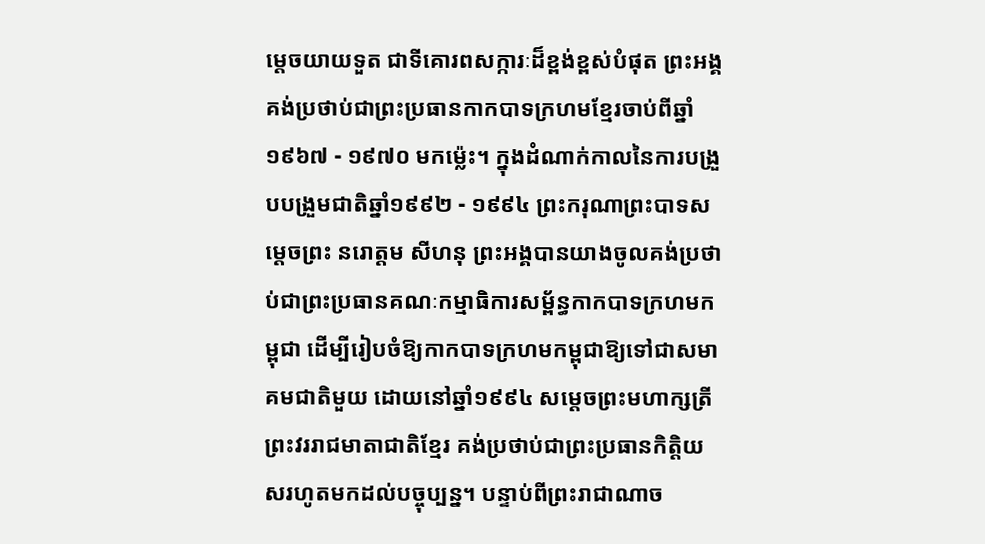ម្តេចយាយទួត ជាទីគោរពសក្ការៈដ៏ខ្ពង់ខ្ពស់បំផុត ព្រះអង្គគង់ប្រថាប់ជាព្រះប្រធានកាកបាទក្រហមខ្មែរចាប់ពីឆ្នាំ ១៩៦៧ - ១៩៧០ មកម្ល៉េះ។ ក្នុងដំណាក់កាលនៃការបង្រួបបង្រួមជាតិឆ្នាំ១៩៩២ - ១៩៩៤ ព្រះករុណាព្រះបាទសម្ដេចព្រះ នរោត្តម សីហនុ ព្រះអង្គបានយាងចូលគង់ប្រថាប់ជាព្រះប្រធានគណៈកម្មាធិការសម្ព័ន្ធកាកបាទក្រហមកម្ពុជា ដើម្បីរៀបចំឱ្យកាកបាទក្រហមកម្ពុជាឱ្យទៅជាសមាគមជាតិមួយ ដោយនៅឆ្នាំ១៩៩៤ សម្តេចព្រះមហាក្សត្រី ព្រះវររាជមាតាជាតិខ្មែរ គង់ប្រថាប់ជាព្រះប្រធានកិត្តិយសរហូតមកដល់បច្ចុប្បន្ន។ បន្ទាប់ពីព្រះរាជាណាច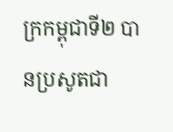ក្រកម្ពុជាទី២ បានប្រសូតជា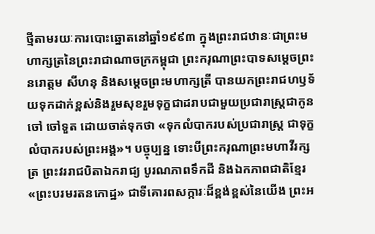ថ្មីតាមរយៈការបោះឆ្នោតនៅឆ្នាំ១៩៩៣ ក្នុងព្រះរាជឋានៈជាព្រះមហាក្សត្រនៃព្រះរាជាណាចក្រកម្ពុជា ព្រះករុណាព្រះបាទសម្ដេចព្រះ នរោត្តម សីហនុ និងសម្ដេចព្រះមហាក្សត្រី បានយកព្រះរាជហឫទ័យទុកដាក់ខ្ពស់និងរួមសុខរួមទុក្ខជាដរាបជាមួយប្រជារាស្ត្រជាកូនចៅ ចៅទួត ដោយចាត់ទុកថា «ទុកលំបាករបស់ប្រជារាស្រ្ត ជាទុក្ខលំបាករបស់ព្រះអង្គ»។ បច្ចុប្បន្ន ទោះបីព្រះករុណាព្រះមហាវីរក្សត្រ ព្រះវររាជបិតាឯករាជ្យ បូរណភាពទឹកដី និងឯកភាពជាតិខ្មែរ «ព្រះបរមរតនកោដ្ឋ» ជាទីគោរពសក្ការៈដ៏ខ្ពង់ខ្ពស់នៃយើង ព្រះអ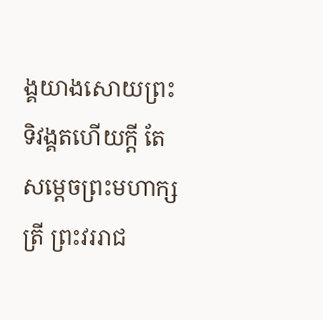ង្គយាងសោយព្រះទិវង្គតហើយក្ដី តែសម្ដេចព្រះមហាក្សត្រី ព្រះវររាជ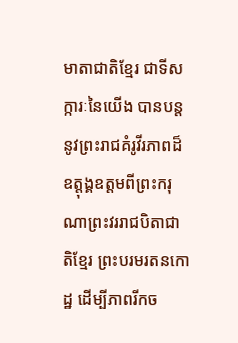មាតាជាតិខ្មែរ ជាទីសក្ការៈនៃយើង បានបន្តនូវព្រះរាជគំរូវីរភាពដ៏ឧត្តុង្គឧត្តមពីព្រះករុណាព្រះវររាជបិតាជាតិខ្មែរ ព្រះបរមរតនកោដ្ឋ ដើម្បីភាពរីកច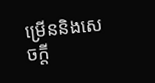ម្រើននិងសេចក្តី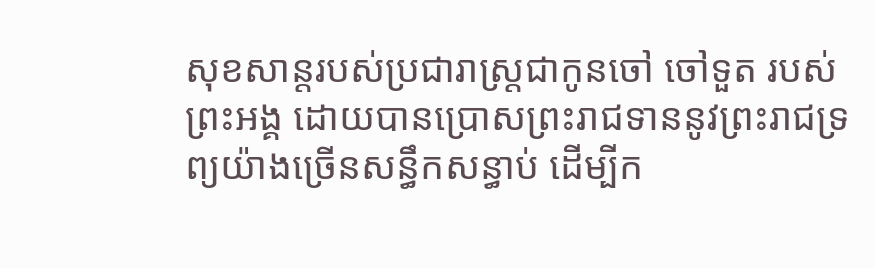សុខសាន្តរបស់ប្រជារាស្រ្តជាកូនចៅ ចៅទួត របស់ព្រះអង្គ ដោយបានប្រោសព្រះរាជទាននូវព្រះរាជទ្រព្យយ៉ាងច្រើនសន្ធឹកសន្ធាប់ ដើម្បីក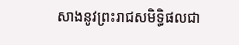សាងនូវព្រះរាជសមិទ្ធិផលជា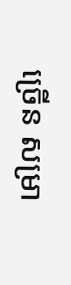ច្រើន សម្រា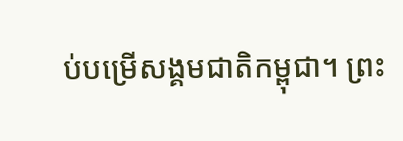ប់បម្រើសង្គមជាតិកម្ពុជា។ ព្រះ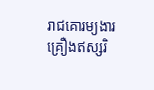រាជគោរម្យងារ
គ្រឿងឥស្សរិ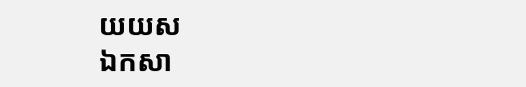យយស
ឯកសា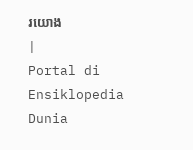រយោង
|
Portal di Ensiklopedia Dunia